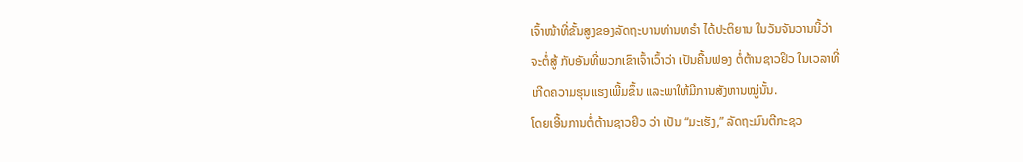ເຈົ້າໜ້າທີ່ຂັ້ນສູງຂອງລັດຖະບານທ່ານທຣຳ ໄດ້ປະຕິຍານ ໃນວັນຈັນວານນີ້ວ່າ
ຈະຕໍ່ສູ້ ກັບອັນທີ່ພວກເຂົາເຈົ້າເວົ້າວ່າ ເປັນຄື້ນຟອງ ຕໍ່ຕ້ານຊາວຢິວ ໃນເວລາທີ່
ເກີດຄວາມຮຸນແຮງເພີ້ມຂຶ້ນ ແລະພາໃຫ້ມີການສັງຫານໝູ່ນັ້ນ.
ໂດຍເອີ້ນການຕໍ່ຕ້ານຊາວຢິວ ວ່າ ເປັນ “ມະເຮັງ,” ລັດຖະມົນຕີກະຊວ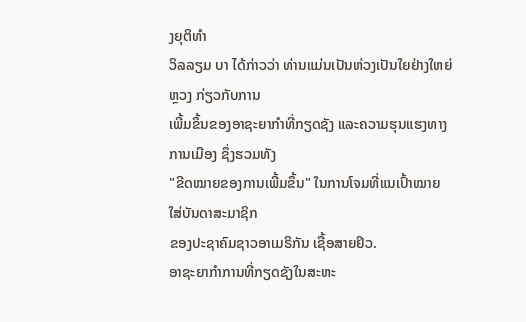ງຍຸຕິທຳ
ວິລລຽມ ບາ ໄດ້ກ່າວວ່າ ທ່ານແມ່ນເປັນຫ່ວງເປັນໃຍຢ່າງໃຫຍ່ຫຼວງ ກ່ຽວກັບການ
ເພີ້ມຂຶ້ນຂອງອາຊະຍາກຳທີ່ກຽດຊັງ ແລະຄວາມຮຸນແຮງທາງການເມືອງ ຊຶ່ງຮວມທັງ
"ຂີດໝາຍຂອງການເພີ້ມຂຶ້ນ" ໃນການໂຈມທີ່ແນເປົ້າໝາຍໃສ່ບັນດາສະມາຊິກ
ຂອງປະຊາຄົມຊາວອາເມຣິກັນ ເຊື້ອສາຍຢິວ.
ອາຊະຍາກຳການທີ່ກຽດຊັງໃນສະຫະ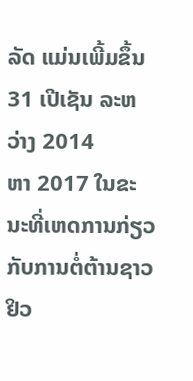ລັດ ແມ່ນເພີ້ມຂຶ້ນ 31 ເປີເຊັນ ລະຫວ່າງ 2014
ຫາ 2017 ໃນຂະນະທີ່ເຫດການກ່ຽວກັບການຕໍ່ຕ້ານຊາວຢິວ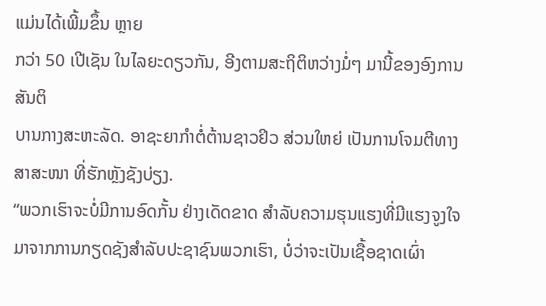ແມ່ນໄດ້ເພີ້ມຂຶ້ນ ຫຼາຍ
ກວ່າ 50 ເປີເຊັນ ໃນໄລຍະດຽວກັນ, ອີງຕາມສະຖິຕິຫວ່າງມໍ່ໆ ມານີ້ຂອງອົງການສັນຕິ
ບານກາງສະຫະລັດ. ອາຊະຍາກຳຕໍ່ຕ້ານຊາວຢິວ ສ່ວນໃຫຍ່ ເປັນການໂຈມຕີທາງ
ສາສະໜາ ທີ່ຮັກຫຼັງຊັງບ່ຽງ.
“ພວກເຮົາຈະບໍ່ມີການອົດກັ້ນ ຢ່າງເດັດຂາດ ສຳລັບຄວາມຮຸນແຮງທີ່ມີແຮງຈູງໃຈ
ມາຈາກການກຽດຊັງສຳລັບປະຊາຊົນພວກເຮົາ, ບໍ່ວ່າຈະເປັນເຊື້ອຊາດເຜົ່າ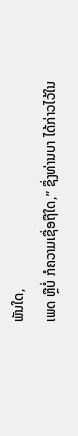ພັນໃດ,
ເພດ ຫຼືບໍ່ ກໍຄວາມເຊື່ອຖືໃດ,” ຊຶ່ງທ່ານບາ ໄດ້ກ່າວໄວ້ໃນ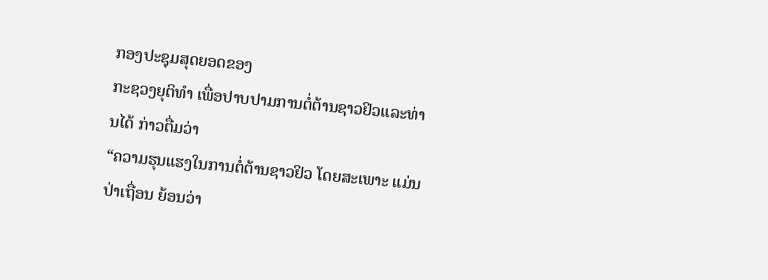ກອງປະຊຸມສຸດຍອດຂອງ
ກະຊວງຍຸຕິທຳ ເພື່ອປາບປາມການຕໍ່ຕ້ານຊາວຢິວແລະທ່ານໄດ້ ກ່າວຕື່ມວ່າ
“ຄວາມຮຸນແຮງໃນການຕໍ່ຕ້ານຊາວຢິວ ໂດຍສະເພາະ ແມ່ນປ່າເຖື່ອນ ຍ້ອນວ່າ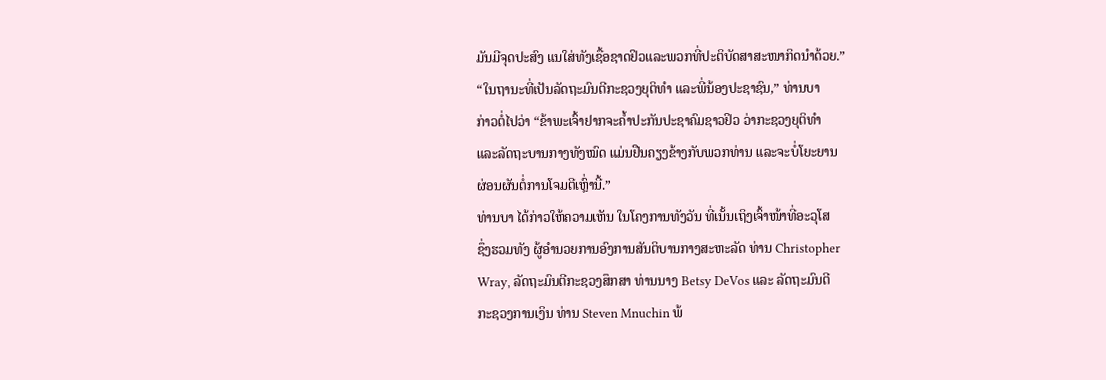ມັນມີຈຸດປະສົງ ແນໃສ່ທັງເຊື້ອຊາດຢິວແລະພວກທີ່ປະຕິບັດສາສະໜາກິດນຳດ້ວຍ.”
“ໃນຖານະທີ່ເປັນລັດຖະມົນຕີກະຊວງຍຸຕິທຳ ແລະພີ່ນ້ອງປະຊາຊົນ,” ທ່ານບາ
ກ່າວຕໍ່ໄປວ່າ “ຂ້າພະເຈົ້າຢາກຈະຄ້ຳປະກັນປະຊາຄົມຊາວຢິວ ວ່າກະຊວງຍຸຕິທຳ
ແລະລັດຖະບານກາງທັງໝົດ ແມ່ນຢືນຄຽງຂ້າງກັບພວກທ່ານ ແລະຈະບໍ່ໂຍະຍານ
ຜ່ອນຜັນຕໍ່ການໂຈມຕີເຫຼົ່ານີ້.”
ທ່ານບາ ໄດ້ກ່າວໃຫ້ຄວາມເຫັນ ໃນໂຄງການທັງວັນ ທີ່ເນັ້ນເຖິງເຈົ້າໜ້າທີ່ອະວຸໂສ
ຊຶ່ງຮວມທັງ ຜູ້ອຳນວຍການອົງການສັນຕິບານກາງສະຫະລັດ ທ່ານ Christopher
Wray, ລັດຖະມົນຕີກະຊວງສຶກສາ ທ່ານນາງ Betsy DeVos ແລະ ລັດຖະມົນຕີ
ກະຊວງການເງິນ ທ່ານ Steven Mnuchin ພ້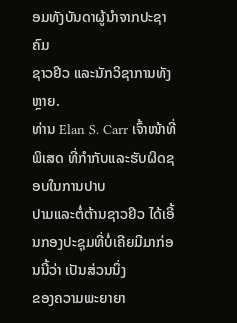ອມທັງບັນດາຜູ້ນຳຈາກປະຊາຄົມ
ຊາວຢິວ ແລະນັກວິຊາການທັງຫຼາຍ.
ທ່ານ Elan S. Carr ເຈົ້າໜ້າທີ່ພິເສດ ທີ່ກຳກັບແລະຮັບຜິດຊອບໃນການປາບ
ປາມແລະຕໍ່ຕ້ານຊາວຢິວ ໄດ້ເອີ້ນກອງປະຊຸມທີ່ບໍ່ເຄີຍມີມາກ່ອນນີ້ວ່າ ເປັນສ່ວນນຶ່ງ
ຂອງຄວາມພະຍາຍາ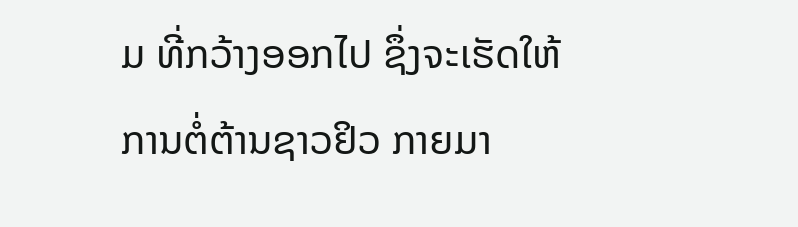ມ ທີ່ກວ້າງອອກໄປ ຊຶ່ງຈະເຮັດໃຫ້ການຕໍ່ຕ້ານຊາວຢິວ ກາຍມາ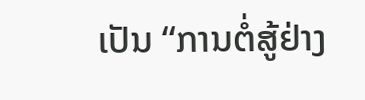ເປັນ “ການຕໍ່ສູ້ຢ່າງ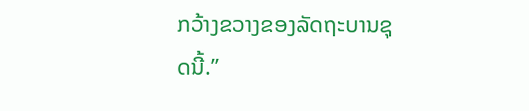ກວ້າງຂວາງຂອງລັດຖະບານຊຸດນີ້.”